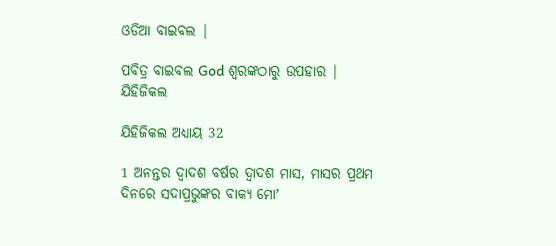ଓଡିଆ ବାଇବଲ |

ପବିତ୍ର ବାଇବଲ God ଶ୍ବରଙ୍କଠାରୁ ଉପହାର |
ଯିହିଜିକଲ

ଯିହିଜିକଲ ଅଧ୍ୟାୟ 32

1 ଅନନ୍ତର ଦ୍ଵାଦଶ ବର୍ଷର ଦ୍ଵାଦଶ ମାସ, ମାସର ପ୍ରଥମ ଦିନରେ ସଦାପ୍ରଭୁଙ୍କର ବାକ୍ୟ ମୋʼ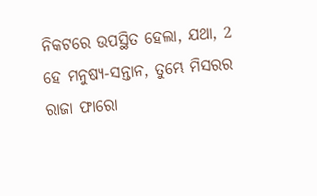ନିକଟରେ ଉପସ୍ଥିତ ହେଲା, ଯଥା, 2 ହେ ମନୁଷ୍ୟ-ସନ୍ତାନ, ତୁମ୍ଭେ ମିସରର ରାଜା ଫାରୋ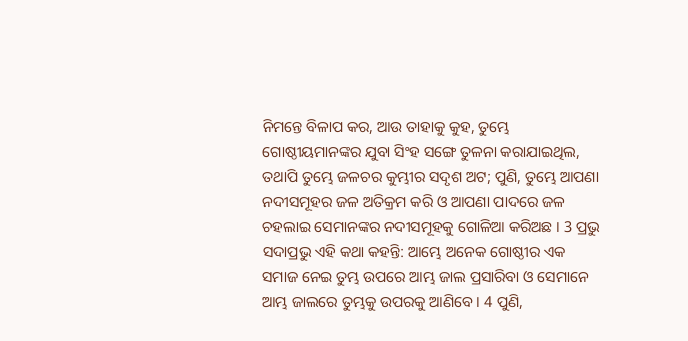ନିମନ୍ତେ ବିଳାପ କର, ଆଉ ତାହାକୁ କୁହ, ତୁମ୍ଭେ ଗୋଷ୍ଠୀୟମାନଙ୍କର ଯୁବା ସିଂହ ସଙ୍ଗେ ତୁଳନା କରାଯାଇଥିଲ, ତଥାପି ତୁମ୍ଭେ ଜଳଚର କୁମ୍ଭୀର ସଦୃଶ ଅଟ; ପୁଣି, ତୁମ୍ଭେ ଆପଣା ନଦୀସମୂହର ଜଳ ଅତିକ୍ରମ କରି ଓ ଆପଣା ପାଦରେ ଜଳ ଚହଲାଇ ସେମାନଙ୍କର ନଦୀସମୂହକୁ ଗୋଳିଆ କରିଅଛ । 3 ପ୍ରଭୁ ସଦାପ୍ରଭୁ ଏହି କଥା କହନ୍ତି: ଆମ୍ଭେ ଅନେକ ଗୋଷ୍ଠୀର ଏକ ସମାଜ ନେଇ ତୁମ୍ଭ ଉପରେ ଆମ୍ଭ ଜାଲ ପ୍ରସାରିବା ଓ ସେମାନେ ଆମ୍ଭ ଜାଲରେ ତୁମ୍ଭକୁ ଉପରକୁ ଆଣିବେ । 4 ପୁଣି,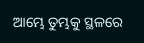ଆମ୍ଭେ ତୁମ୍ଭକୁ ସ୍ଥଳରେ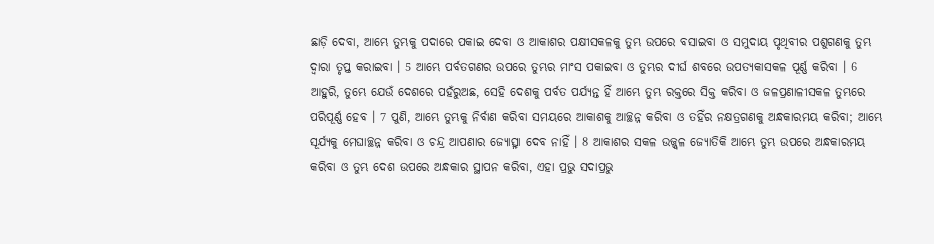ଛାଡ଼ି ଦେବା, ଆମ୍ଭେ ତୁମ୍ଭକୁ ପଦାରେ ପକାଇ ଦେବା ଓ ଆକାଶର ପକ୍ଷୀସକଳକୁ ତୁମ୍ଭ ଉପରେ ବସାଇବା ଓ ସମୁଦାୟ ପୃଥିବୀର ପଶୁଗଣକୁ ତୁମ୍ଭ ଦ୍ଵାରା ତୃପ୍ତ କରାଇବା । 5 ଆମ୍ଭେ ପର୍ବତଗଣର ଉପରେ ତୁମ୍ଭର ମାଂସ ପକାଇବା ଓ ତୁମ୍ଭର ଦୀର୍ଘ ଶବରେ ଉପତ୍ୟକାସକଳ ପୂର୍ଣ୍ଣ କରିବା । 6 ଆହୁରି, ତୁମ୍ଭେ ଯେଉଁ ଦେଶରେ ପହଁରୁଅଛ, ସେହି ଦେଶକୁ ପର୍ବତ ପର୍ଯ୍ୟନ୍ତ ହିଁ ଆମ୍ଭେ ତୁମ୍ଭ ରକ୍ତରେ ସିକ୍ତ କରିବା ଓ ଜଳପ୍ରଣାଳୀସକଳ ତୁମ୍ଭରେ ପରିପୂର୍ଣ୍ଣ ହେବ । 7 ପୁଣି, ଆମ୍ଭେ ତୁମ୍ଭକୁ ନିର୍ବାଣ କରିବା ସମୟରେ ଆକାଶକୁ ଆଚ୍ଛନ୍ନ କରିବା ଓ ତହିଁର ନକ୍ଷତ୍ରଗଣକୁ ଅନ୍ଧକାରମୟ କରିବା; ଆମ୍ଭେ ସୂର୍ଯ୍ୟକୁ ମେଘାଚ୍ଛନ୍ନ କରିବା ଓ ଚନ୍ଦ୍ର ଆପଣାର ଜ୍ୟୋତ୍ସ୍ନା ଦେବ ନାହିଁ । 8 ଆକାଶର ସକଳ ଉଜ୍ଜ୍ଵଳ ଜ୍ୟୋତିକି ଆମ୍ଭେ ତୁମ୍ଭ ଉପରେ ଅନ୍ଧକାରମୟ କରିବା ଓ ତୁମ୍ଭ ଦେଶ ଉପରେ ଅନ୍ଧକାର ସ୍ଥାପନ କରିବା, ଏହା ପ୍ରଭୁ ସଦାପ୍ରଭୁ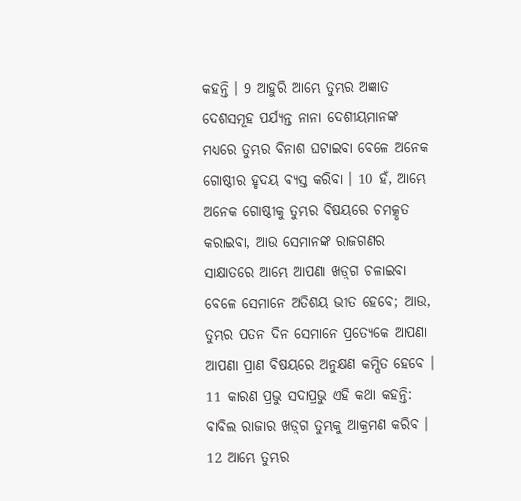କହନ୍ତି । 9 ଆହୁରି ଆମ୍ଭେ ତୁମ୍ଭର ଅଜ୍ଞାତ ଦେଶସମୂହ ପର୍ଯ୍ୟନ୍ତ ନାନା ଦେଶୀୟମାନଙ୍କ ମଧ୍ୟରେ ତୁମ୍ଭର ବିନାଶ ଘଟାଇବା ବେଳେ ଅନେକ ଗୋଷ୍ଠୀର ହୃଦୟ ବ୍ୟସ୍ତ କରିବା । 10 ହଁ, ଆମ୍ଭେ ଅନେକ ଗୋଷ୍ଠୀକୁ ତୁମ୍ଭର ବିଷୟରେ ଚମତ୍କୃତ କରାଇବା, ଆଉ ସେମାନଙ୍କ ରାଜଗଣର ସାକ୍ଷାତରେ ଆମ୍ଭେ ଆପଣା ଖଡ଼୍‍ଗ ଚଳାଇବା ବେଳେ ସେମାନେ ଅତିଶୟ ଭୀତ ହେବେ; ଆଉ, ତୁମ୍ଭର ପତନ ଦିନ ସେମାନେ ପ୍ରତ୍ୟେକେ ଆପଣା ଆପଣା ପ୍ରାଣ ବିଷୟରେ ଅନୁକ୍ଷଣ କମ୍ପିତ ହେବେ । 11 କାରଣ ପ୍ରଭୁ ସଦାପ୍ରଭୁ ଏହି କଥା କହନ୍ତି: ବାବିଲ ରାଜାର ଖଡ଼୍‍ଗ ତୁମ୍ଭକୁ ଆକ୍ରମଣ କରିବ । 12 ଆମ୍ଭେ ତୁମ୍ଭର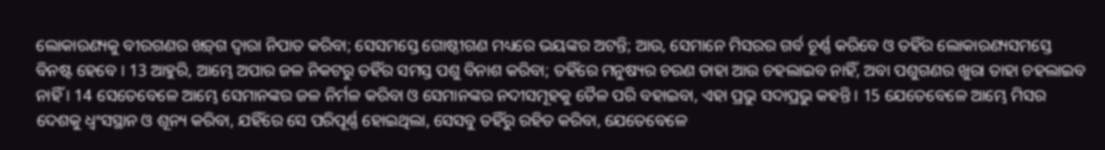ଲୋକାରଣ୍ୟକୁ ବୀରଗଣର ଖଡ଼୍‍ଗ ଦ୍ଵାରା ନିପାତ କରିବା; ସେସମସ୍ତେ ଗୋଷ୍ଠୀଗଣ ମଧ୍ୟରେ ଭୟଙ୍କର ଅଟନ୍ତି; ଆଉ, ସେମାନେ ମିସରର ଗର୍ବ ଚୂର୍ଣ୍ଣ କରିବେ ଓ ତହିଁର ଲୋକାରଣ୍ୟସମସ୍ତେ ବିନଷ୍ଟ ହେବେ । 13 ଆହୁରି, ଆମ୍ଭେ ଅପାର ଜଳ ନିକଟରୁ ତହିଁର ସମସ୍ତ ପଶୁ ବିନାଶ କରିବା; ତହିଁରେ ମନୁଷ୍ୟର ଚରଣ ତାହା ଆଉ ଚହଲାଇବ ନାହିଁ, ଅବା ପଶୁଗଣର ଖୁରା ତାହା ଚହଲାଇବ ନାହିଁ । 14 ସେତେବେଳେ ଆମ୍ଭେ ସେମାନଙ୍କର ଜଳ ନିର୍ମଳ କରିବା ଓ ସେମାନଙ୍କର ନଦୀସମୂହକୁ ତୈଳ ପରି ବହାଇବା, ଏହା ପ୍ରଭୁ ସଦାପ୍ରଭୁ କହନ୍ତି । 15 ଯେତେବେଳେ ଆମ୍ଭେ ମିସର ଦେଶକୁ ଧ୍ଵଂସସ୍ଥାନ ଓ ଶୂନ୍ୟ କରିବା, ଯହିଁରେ ସେ ପରିପୂର୍ଣ୍ଣ ହୋଇଥିଲା, ସେସବୁ ତହିଁରୁ ରହିତ କରିବା, ଯେତେବେଳେ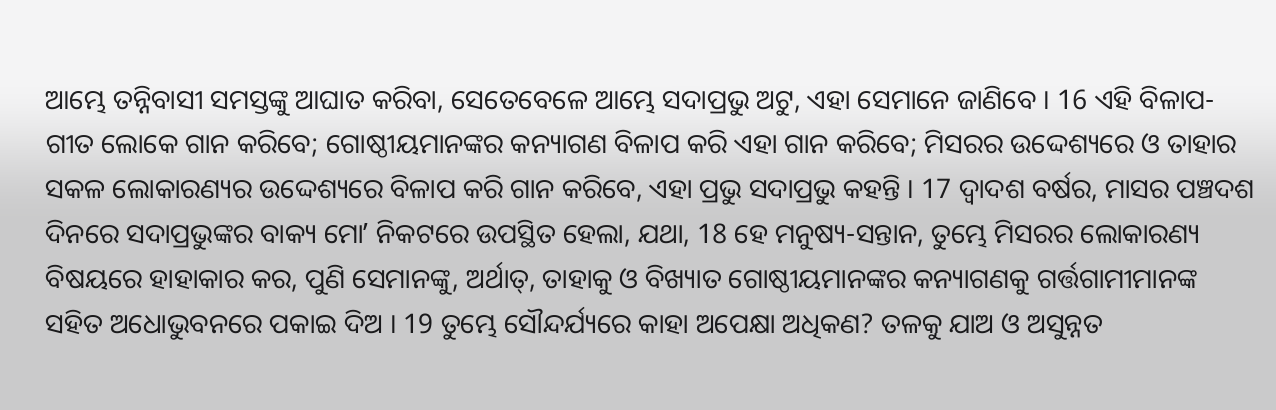ଆମ୍ଭେ ତନ୍ନିବାସୀ ସମସ୍ତଙ୍କୁ ଆଘାତ କରିବା, ସେତେବେଳେ ଆମ୍ଭେ ସଦାପ୍ରଭୁ ଅଟୁ, ଏହା ସେମାନେ ଜାଣିବେ । 16 ଏହି ବିଳାପ-ଗୀତ ଲୋକେ ଗାନ କରିବେ; ଗୋଷ୍ଠୀୟମାନଙ୍କର କନ୍ୟାଗଣ ବିଳାପ କରି ଏହା ଗାନ କରିବେ; ମିସରର ଉଦ୍ଦେଶ୍ୟରେ ଓ ତାହାର ସକଳ ଲୋକାରଣ୍ୟର ଉଦ୍ଦେଶ୍ୟରେ ବିଳାପ କରି ଗାନ କରିବେ, ଏହା ପ୍ରଭୁ ସଦାପ୍ରଭୁ କହନ୍ତି । 17 ଦ୍ଵାଦଶ ବର୍ଷର, ମାସର ପଞ୍ଚଦଶ ଦିନରେ ସଦାପ୍ରଭୁଙ୍କର ବାକ୍ୟ ମୋʼ ନିକଟରେ ଉପସ୍ଥିତ ହେଲା, ଯଥା, 18 ହେ ମନୁଷ୍ୟ-ସନ୍ତାନ, ତୁମ୍ଭେ ମିସରର ଲୋକାରଣ୍ୟ ବିଷୟରେ ହାହାକାର କର, ପୁଣି ସେମାନଙ୍କୁ, ଅର୍ଥାତ୍, ତାହାକୁ ଓ ବିଖ୍ୟାତ ଗୋଷ୍ଠୀୟମାନଙ୍କର କନ୍ୟାଗଣକୁ ଗର୍ତ୍ତଗାମୀମାନଙ୍କ ସହିତ ଅଧୋଭୁବନରେ ପକାଇ ଦିଅ । 19 ତୁମ୍ଭେ ସୌନ୍ଦର୍ଯ୍ୟରେ କାହା ଅପେକ୍ଷା ଅଧିକଣ? ତଳକୁ ଯାଅ ଓ ଅସୁନ୍ନତ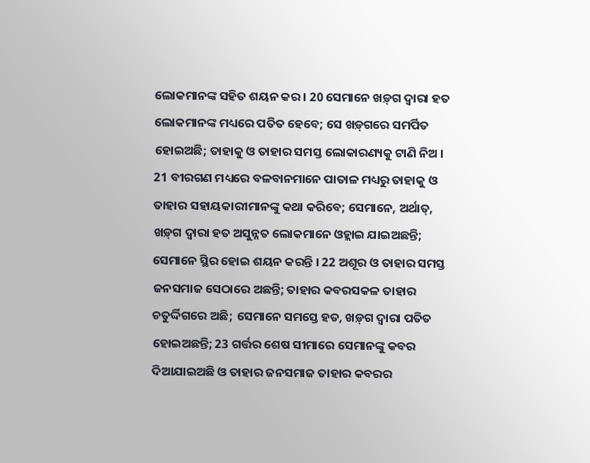ଲୋକମାନଙ୍କ ସହିତ ଶୟନ କର । 20 ସେମାନେ ଖଡ଼୍‍ଗ ଦ୍ଵାରା ହତ ଲୋକମାନଙ୍କ ମଧ୍ୟରେ ପତିତ ହେବେ; ସେ ଖଡ଼୍‍ଗରେ ସମର୍ପିତ ହୋଇଅଛି; ତାହାକୁ ଓ ତାହାର ସମସ୍ତ ଲୋକାରଣ୍ୟକୁ ଟାଣି ନିଅ । 21 ବୀରଗଣ ମଧ୍ୟରେ ବଳବାନମାନେ ପାତାଳ ମଧ୍ୟରୁ ତାହାକୁ ଓ ତାହାର ସହାୟକାରୀମାନଙ୍କୁ କଥା କରିବେ; ସେମାନେ, ଅର୍ଥାତ୍, ଖଡ଼୍‍ଗ ଦ୍ଵାରା ହତ ଅସୁନ୍ନତ ଲୋକମାନେ ଓହ୍ଲାଇ ଯାଇଅଛନ୍ତି; ସେମାନେ ସ୍ଥିର ହୋଇ ଶୟନ କରନ୍ତି । 22 ଅଶୂର ଓ ତାହାର ସମସ୍ତ ଜନସମାଜ ସେଠାରେ ଅଛନ୍ତି; ତାହାର କବରସକଳ ତାହାର ଚତୁର୍ଦ୍ଦିଗରେ ଅଛି; ସେମାନେ ସମସ୍ତେ ହତ, ଖଡ଼୍‍ଗ ଦ୍ଵାରା ପତିତ ହୋଇଅଛନ୍ତି; 23 ଗର୍ତ୍ତର ଶେଷ ସୀମାରେ ସେମାନଙ୍କୁ କବର ଦିଆଯାଇଅଛି ଓ ତାହାର ଜନସମାଜ ତାହାର କବରର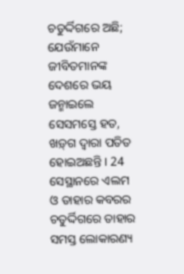ଚତୁର୍ଦ୍ଦିଗରେ ଅଛି; ଯେଉଁମାନେ ଜୀବିତମାନଙ୍କ ଦେଶରେ ଭୟ ଜନ୍ମାଇଲେ ସେସମସ୍ତେ ହତ, ଖଡ଼୍‍ଗ ଦ୍ଵାରା ପତିତ ହୋଇଅଛନ୍ତି । 24 ସେସ୍ଥାନରେ ଏଲମ ଓ ତାହାର କବରର ଚତୁର୍ଦ୍ଦିଗରେ ତାହାର ସମସ୍ତ ଲୋକାରଣ୍ୟ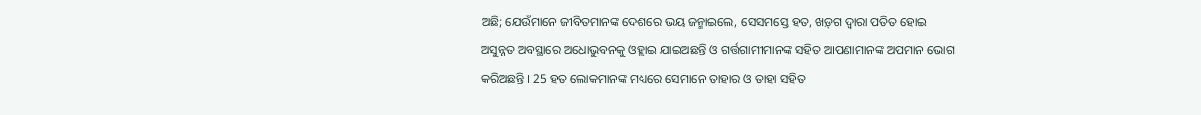ଅଛି; ଯେଉଁମାନେ ଜୀବିତମାନଙ୍କ ଦେଶରେ ଭୟ ଜନ୍ମାଇଲେ, ସେସମସ୍ତେ ହତ, ଖଡ଼୍‍ଗ ଦ୍ଵାରା ପତିତ ହୋଇ ଅସୁନ୍ନତ ଅବସ୍ଥାରେ ଅଧୋଭୁବନକୁ ଓହ୍ଲାଇ ଯାଇଅଛନ୍ତି ଓ ଗର୍ତ୍ତଗାମୀମାନଙ୍କ ସହିତ ଆପଣାମାନଙ୍କ ଅପମାନ ଭୋଗ କରିଅଛନ୍ତି । 25 ହତ ଲୋକମାନଙ୍କ ମଧ୍ୟରେ ସେମାନେ ତାହାର ଓ ତାହା ସହିତ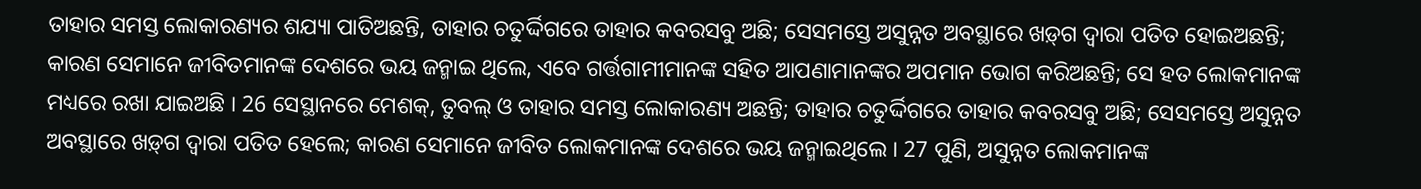ତାହାର ସମସ୍ତ ଲୋକାରଣ୍ୟର ଶଯ୍ୟା ପାତିଅଛନ୍ତି, ତାହାର ଚତୁର୍ଦ୍ଦିଗରେ ତାହାର କବରସବୁ ଅଛି; ସେସମସ୍ତେ ଅସୁନ୍ନତ ଅବସ୍ଥାରେ ଖଡ଼୍‍ଗ ଦ୍ଵାରା ପତିତ ହୋଇଅଛନ୍ତି; କାରଣ ସେମାନେ ଜୀବିତମାନଙ୍କ ଦେଶରେ ଭୟ ଜନ୍ମାଇ ଥିଲେ, ଏବେ ଗର୍ତ୍ତଗାମୀମାନଙ୍କ ସହିତ ଆପଣାମାନଙ୍କର ଅପମାନ ଭୋଗ କରିଅଛନ୍ତି; ସେ ହତ ଲୋକମାନଙ୍କ ମଧ୍ୟରେ ରଖା ଯାଇଅଛି । 26 ସେସ୍ଥାନରେ ମେଶକ୍, ତୁବଲ୍ ଓ ତାହାର ସମସ୍ତ ଲୋକାରଣ୍ୟ ଅଛନ୍ତି; ତାହାର ଚତୁର୍ଦ୍ଦିଗରେ ତାହାର କବରସବୁ ଅଛି; ସେସମସ୍ତେ ଅସୁନ୍ନତ ଅବସ୍ଥାରେ ଖଡ଼୍‍ଗ ଦ୍ଵାରା ପତିତ ହେଲେ; କାରଣ ସେମାନେ ଜୀବିତ ଲୋକମାନଙ୍କ ଦେଶରେ ଭୟ ଜନ୍ମାଇଥିଲେ । 27 ପୁଣି, ଅସୁନ୍ନତ ଲୋକମାନଙ୍କ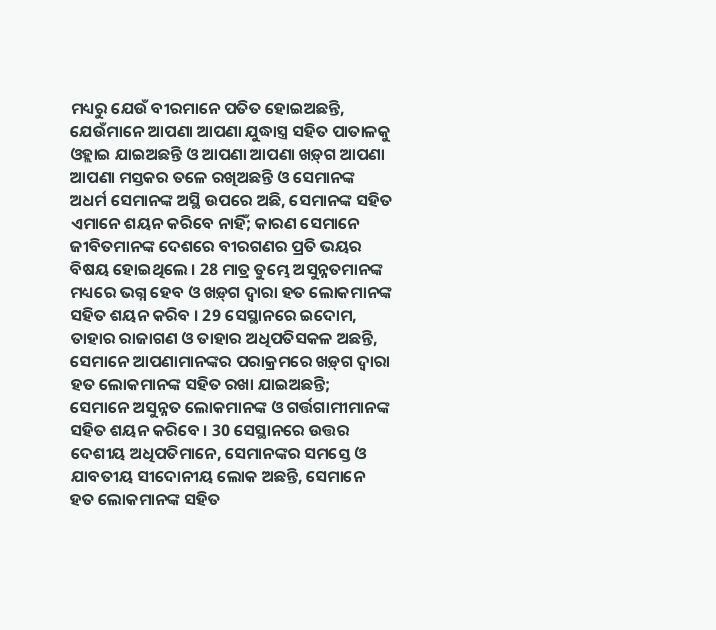ମଧ୍ୟରୁ ଯେଉଁ ବୀରମାନେ ପତିତ ହୋଇଅଛନ୍ତି, ଯେଉଁମାନେ ଆପଣା ଆପଣା ଯୁଦ୍ଧାସ୍ତ୍ର ସହିତ ପାତାଳକୁ ଓହ୍ଲାଇ ଯାଇଅଛନ୍ତି ଓ ଆପଣା ଆପଣା ଖଡ଼୍‍ଗ ଆପଣା ଆପଣା ମସ୍ତକର ତଳେ ରଖିଅଛନ୍ତି ଓ ସେମାନଙ୍କ ଅଧର୍ମ ସେମାନଙ୍କ ଅସ୍ଥି ଉପରେ ଅଛି, ସେମାନଙ୍କ ସହିତ ଏମାନେ ଶୟନ କରିବେ ନାହିଁ; କାରଣ ସେମାନେ ଜୀବିତମାନଙ୍କ ଦେଶରେ ବୀରଗଣର ପ୍ରତି ଭୟର ବିଷୟ ହୋଇଥିଲେ । 28 ମାତ୍ର ତୁମ୍ଭେ ଅସୁନ୍ନତମାନଙ୍କ ମଧ୍ୟରେ ଭଗ୍ନ ହେବ ଓ ଖଡ଼୍‍ଗ ଦ୍ଵାରା ହତ ଲୋକମାନଙ୍କ ସହିତ ଶୟନ କରିବ । 29 ସେସ୍ଥାନରେ ଇଦୋମ, ତାହାର ରାଜାଗଣ ଓ ତାହାର ଅଧିପତିସକଳ ଅଛନ୍ତି, ସେମାନେ ଆପଣାମାନଙ୍କର ପରାକ୍ରମରେ ଖଡ଼୍‍ଗ ଦ୍ଵାରା ହତ ଲୋକମାନଙ୍କ ସହିତ ରଖା ଯାଇଅଛନ୍ତି; ସେମାନେ ଅସୁନ୍ନତ ଲୋକମାନଙ୍କ ଓ ଗର୍ତ୍ତଗାମୀମାନଙ୍କ ସହିତ ଶୟନ କରିବେ । 30 ସେସ୍ଥାନରେ ଉତ୍ତର ଦେଶୀୟ ଅଧିପତିମାନେ, ସେମାନଙ୍କର ସମସ୍ତେ ଓ ଯାବତୀୟ ସୀଦୋନୀୟ ଲୋକ ଅଛନ୍ତି, ସେମାନେ ହତ ଲୋକମାନଙ୍କ ସହିତ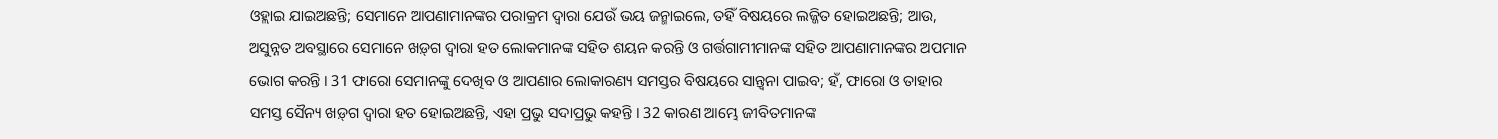ଓହ୍ଲାଇ ଯାଇଅଛନ୍ତି; ସେମାନେ ଆପଣାମାନଙ୍କର ପରାକ୍ରମ ଦ୍ଵାରା ଯେଉଁ ଭୟ ଜନ୍ମାଇଲେ, ତହିଁ ବିଷୟରେ ଲଜ୍ଜିତ ହୋଇଅଛନ୍ତି; ଆଉ, ଅସୁନ୍ନତ ଅବସ୍ଥାରେ ସେମାନେ ଖଡ଼୍‍ଗ ଦ୍ଵାରା ହତ ଲୋକମାନଙ୍କ ସହିତ ଶୟନ କରନ୍ତି ଓ ଗର୍ତ୍ତଗାମୀମାନଙ୍କ ସହିତ ଆପଣାମାନଙ୍କର ଅପମାନ ଭୋଗ କରନ୍ତି । 31 ଫାରୋ ସେମାନଙ୍କୁ ଦେଖିବ ଓ ଆପଣାର ଲୋକାରଣ୍ୟ ସମସ୍ତର ବିଷୟରେ ସାନ୍ତ୍ଵନା ପାଇବ; ହଁ, ଫାରୋ ଓ ତାହାର ସମସ୍ତ ସୈନ୍ୟ ଖଡ଼୍‍ଗ ଦ୍ଵାରା ହତ ହୋଇଅଛନ୍ତି, ଏହା ପ୍ରଭୁ ସଦାପ୍ରଭୁ କହନ୍ତି । 32 କାରଣ ଆମ୍ଭେ ଜୀବିତମାନଙ୍କ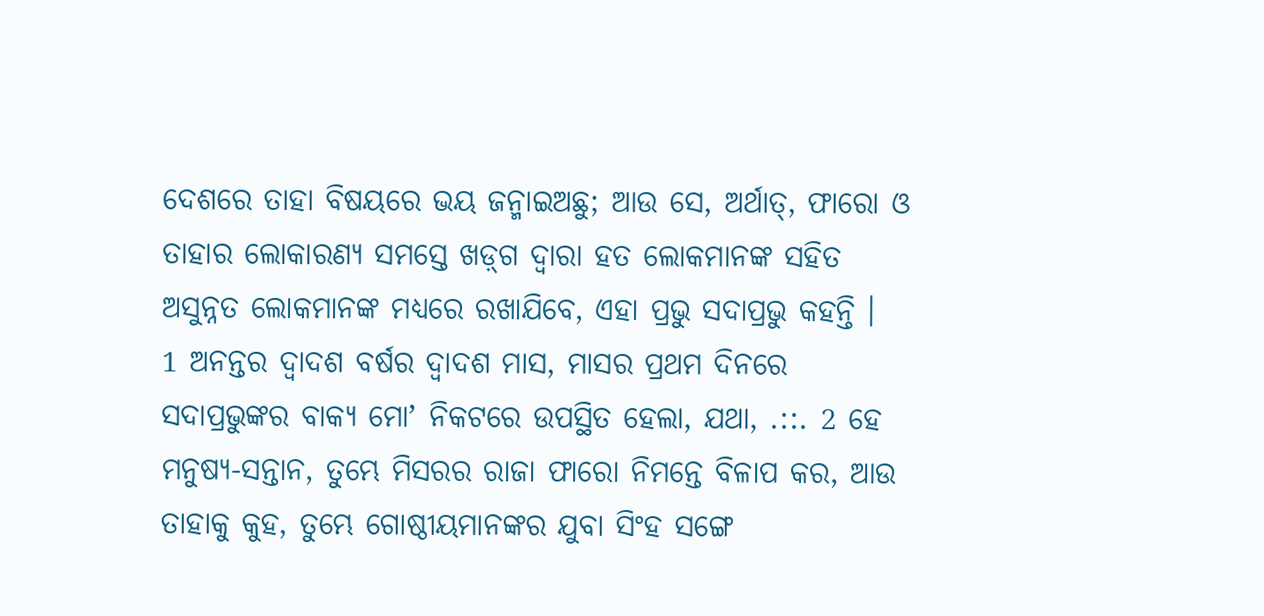ଦେଶରେ ତାହା ବିଷୟରେ ଭୟ ଜନ୍ମାଇଅଛୁ; ଆଉ ସେ, ଅର୍ଥାତ୍, ଫାରୋ ଓ ତାହାର ଲୋକାରଣ୍ୟ ସମସ୍ତେ ଖଡ଼୍‍ଗ ଦ୍ଵାରା ହତ ଲୋକମାନଙ୍କ ସହିତ ଅସୁନ୍ନତ ଲୋକମାନଙ୍କ ମଧ୍ୟରେ ରଖାଯିବେ, ଏହା ପ୍ରଭୁ ସଦାପ୍ରଭୁ କହନ୍ତି ।
1 ଅନନ୍ତର ଦ୍ଵାଦଶ ବର୍ଷର ଦ୍ଵାଦଶ ମାସ, ମାସର ପ୍ରଥମ ଦିନରେ ସଦାପ୍ରଭୁଙ୍କର ବାକ୍ୟ ମୋʼ ନିକଟରେ ଉପସ୍ଥିତ ହେଲା, ଯଥା, .::. 2 ହେ ମନୁଷ୍ୟ-ସନ୍ତାନ, ତୁମ୍ଭେ ମିସରର ରାଜା ଫାରୋ ନିମନ୍ତେ ବିଳାପ କର, ଆଉ ତାହାକୁ କୁହ, ତୁମ୍ଭେ ଗୋଷ୍ଠୀୟମାନଙ୍କର ଯୁବା ସିଂହ ସଙ୍ଗେ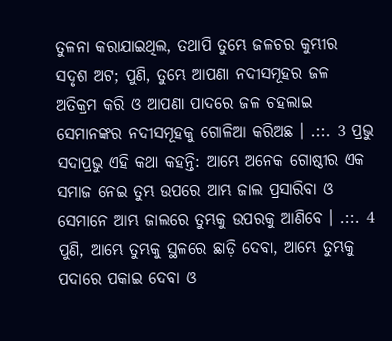ତୁଳନା କରାଯାଇଥିଲ, ତଥାପି ତୁମ୍ଭେ ଜଳଚର କୁମ୍ଭୀର ସଦୃଶ ଅଟ; ପୁଣି, ତୁମ୍ଭେ ଆପଣା ନଦୀସମୂହର ଜଳ ଅତିକ୍ରମ କରି ଓ ଆପଣା ପାଦରେ ଜଳ ଚହଲାଇ ସେମାନଙ୍କର ନଦୀସମୂହକୁ ଗୋଳିଆ କରିଅଛ । .::. 3 ପ୍ରଭୁ ସଦାପ୍ରଭୁ ଏହି କଥା କହନ୍ତି: ଆମ୍ଭେ ଅନେକ ଗୋଷ୍ଠୀର ଏକ ସମାଜ ନେଇ ତୁମ୍ଭ ଉପରେ ଆମ୍ଭ ଜାଲ ପ୍ରସାରିବା ଓ ସେମାନେ ଆମ୍ଭ ଜାଲରେ ତୁମ୍ଭକୁ ଉପରକୁ ଆଣିବେ । .::. 4 ପୁଣି, ଆମ୍ଭେ ତୁମ୍ଭକୁ ସ୍ଥଳରେ ଛାଡ଼ି ଦେବା, ଆମ୍ଭେ ତୁମ୍ଭକୁ ପଦାରେ ପକାଇ ଦେବା ଓ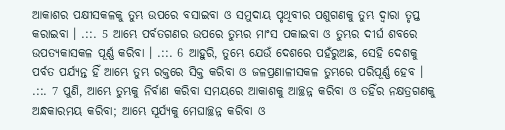ଆକାଶର ପକ୍ଷୀସକଳକୁ ତୁମ୍ଭ ଉପରେ ବସାଇବା ଓ ସମୁଦାୟ ପୃଥିବୀର ପଶୁଗଣକୁ ତୁମ୍ଭ ଦ୍ଵାରା ତୃପ୍ତ କରାଇବା । .::. 5 ଆମ୍ଭେ ପର୍ବତଗଣର ଉପରେ ତୁମ୍ଭର ମାଂସ ପକାଇବା ଓ ତୁମ୍ଭର ଦୀର୍ଘ ଶବରେ ଉପତ୍ୟକାସକଳ ପୂର୍ଣ୍ଣ କରିବା । .::. 6 ଆହୁରି, ତୁମ୍ଭେ ଯେଉଁ ଦେଶରେ ପହଁରୁଅଛ, ସେହି ଦେଶକୁ ପର୍ବତ ପର୍ଯ୍ୟନ୍ତ ହିଁ ଆମ୍ଭେ ତୁମ୍ଭ ରକ୍ତରେ ସିକ୍ତ କରିବା ଓ ଜଳପ୍ରଣାଳୀସକଳ ତୁମ୍ଭରେ ପରିପୂର୍ଣ୍ଣ ହେବ । .::. 7 ପୁଣି, ଆମ୍ଭେ ତୁମ୍ଭକୁ ନିର୍ବାଣ କରିବା ସମୟରେ ଆକାଶକୁ ଆଚ୍ଛନ୍ନ କରିବା ଓ ତହିଁର ନକ୍ଷତ୍ରଗଣକୁ ଅନ୍ଧକାରମୟ କରିବା; ଆମ୍ଭେ ସୂର୍ଯ୍ୟକୁ ମେଘାଚ୍ଛନ୍ନ କରିବା ଓ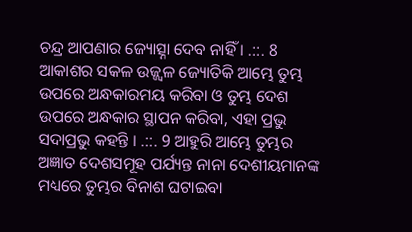ଚନ୍ଦ୍ର ଆପଣାର ଜ୍ୟୋତ୍ସ୍ନା ଦେବ ନାହିଁ । .::. 8 ଆକାଶର ସକଳ ଉଜ୍ଜ୍ଵଳ ଜ୍ୟୋତିକି ଆମ୍ଭେ ତୁମ୍ଭ ଉପରେ ଅନ୍ଧକାରମୟ କରିବା ଓ ତୁମ୍ଭ ଦେଶ ଉପରେ ଅନ୍ଧକାର ସ୍ଥାପନ କରିବା, ଏହା ପ୍ରଭୁ ସଦାପ୍ରଭୁ କହନ୍ତି । .::. 9 ଆହୁରି ଆମ୍ଭେ ତୁମ୍ଭର ଅଜ୍ଞାତ ଦେଶସମୂହ ପର୍ଯ୍ୟନ୍ତ ନାନା ଦେଶୀୟମାନଙ୍କ ମଧ୍ୟରେ ତୁମ୍ଭର ବିନାଶ ଘଟାଇବା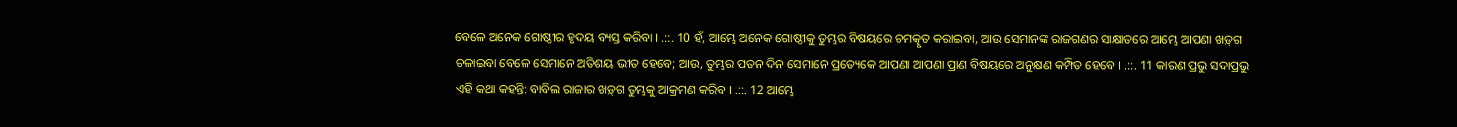ବେଳେ ଅନେକ ଗୋଷ୍ଠୀର ହୃଦୟ ବ୍ୟସ୍ତ କରିବା । .::. 10 ହଁ, ଆମ୍ଭେ ଅନେକ ଗୋଷ୍ଠୀକୁ ତୁମ୍ଭର ବିଷୟରେ ଚମତ୍କୃତ କରାଇବା, ଆଉ ସେମାନଙ୍କ ରାଜଗଣର ସାକ୍ଷାତରେ ଆମ୍ଭେ ଆପଣା ଖଡ଼୍‍ଗ ଚଳାଇବା ବେଳେ ସେମାନେ ଅତିଶୟ ଭୀତ ହେବେ; ଆଉ, ତୁମ୍ଭର ପତନ ଦିନ ସେମାନେ ପ୍ରତ୍ୟେକେ ଆପଣା ଆପଣା ପ୍ରାଣ ବିଷୟରେ ଅନୁକ୍ଷଣ କମ୍ପିତ ହେବେ । .::. 11 କାରଣ ପ୍ରଭୁ ସଦାପ୍ରଭୁ ଏହି କଥା କହନ୍ତି: ବାବିଲ ରାଜାର ଖଡ଼୍‍ଗ ତୁମ୍ଭକୁ ଆକ୍ରମଣ କରିବ । .::. 12 ଆମ୍ଭେ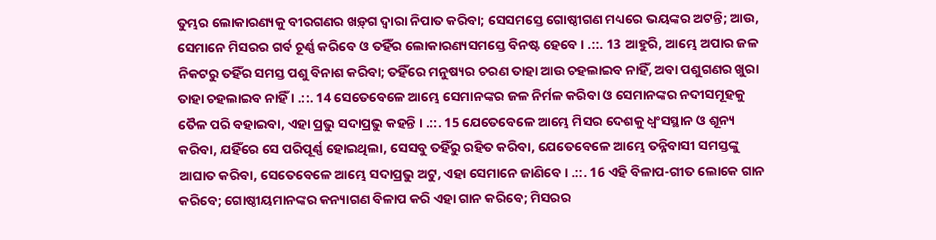ତୁମ୍ଭର ଲୋକାରଣ୍ୟକୁ ବୀରଗଣର ଖଡ଼୍‍ଗ ଦ୍ଵାରା ନିପାତ କରିବା; ସେସମସ୍ତେ ଗୋଷ୍ଠୀଗଣ ମଧ୍ୟରେ ଭୟଙ୍କର ଅଟନ୍ତି; ଆଉ, ସେମାନେ ମିସରର ଗର୍ବ ଚୂର୍ଣ୍ଣ କରିବେ ଓ ତହିଁର ଲୋକାରଣ୍ୟସମସ୍ତେ ବିନଷ୍ଟ ହେବେ । .::. 13 ଆହୁରି, ଆମ୍ଭେ ଅପାର ଜଳ ନିକଟରୁ ତହିଁର ସମସ୍ତ ପଶୁ ବିନାଶ କରିବା; ତହିଁରେ ମନୁଷ୍ୟର ଚରଣ ତାହା ଆଉ ଚହଲାଇବ ନାହିଁ, ଅବା ପଶୁଗଣର ଖୁରା ତାହା ଚହଲାଇବ ନାହିଁ । .::. 14 ସେତେବେଳେ ଆମ୍ଭେ ସେମାନଙ୍କର ଜଳ ନିର୍ମଳ କରିବା ଓ ସେମାନଙ୍କର ନଦୀସମୂହକୁ ତୈଳ ପରି ବହାଇବା, ଏହା ପ୍ରଭୁ ସଦାପ୍ରଭୁ କହନ୍ତି । .::. 15 ଯେତେବେଳେ ଆମ୍ଭେ ମିସର ଦେଶକୁ ଧ୍ଵଂସସ୍ଥାନ ଓ ଶୂନ୍ୟ କରିବା, ଯହିଁରେ ସେ ପରିପୂର୍ଣ୍ଣ ହୋଇଥିଲା, ସେସବୁ ତହିଁରୁ ରହିତ କରିବା, ଯେତେବେଳେ ଆମ୍ଭେ ତନ୍ନିବାସୀ ସମସ୍ତଙ୍କୁ ଆଘାତ କରିବା, ସେତେବେଳେ ଆମ୍ଭେ ସଦାପ୍ରଭୁ ଅଟୁ, ଏହା ସେମାନେ ଜାଣିବେ । .::. 16 ଏହି ବିଳାପ-ଗୀତ ଲୋକେ ଗାନ କରିବେ; ଗୋଷ୍ଠୀୟମାନଙ୍କର କନ୍ୟାଗଣ ବିଳାପ କରି ଏହା ଗାନ କରିବେ; ମିସରର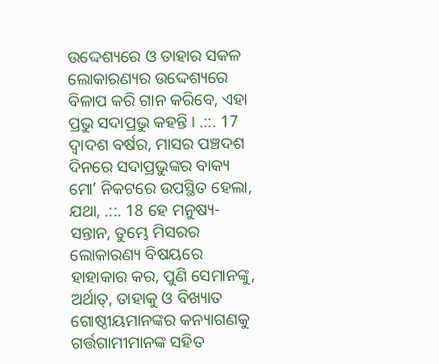ଉଦ୍ଦେଶ୍ୟରେ ଓ ତାହାର ସକଳ ଲୋକାରଣ୍ୟର ଉଦ୍ଦେଶ୍ୟରେ ବିଳାପ କରି ଗାନ କରିବେ, ଏହା ପ୍ରଭୁ ସଦାପ୍ରଭୁ କହନ୍ତି । .::. 17 ଦ୍ଵାଦଶ ବର୍ଷର, ମାସର ପଞ୍ଚଦଶ ଦିନରେ ସଦାପ୍ରଭୁଙ୍କର ବାକ୍ୟ ମୋʼ ନିକଟରେ ଉପସ୍ଥିତ ହେଲା, ଯଥା, .::. 18 ହେ ମନୁଷ୍ୟ-ସନ୍ତାନ, ତୁମ୍ଭେ ମିସରର ଲୋକାରଣ୍ୟ ବିଷୟରେ ହାହାକାର କର, ପୁଣି ସେମାନଙ୍କୁ, ଅର୍ଥାତ୍, ତାହାକୁ ଓ ବିଖ୍ୟାତ ଗୋଷ୍ଠୀୟମାନଙ୍କର କନ୍ୟାଗଣକୁ ଗର୍ତ୍ତଗାମୀମାନଙ୍କ ସହିତ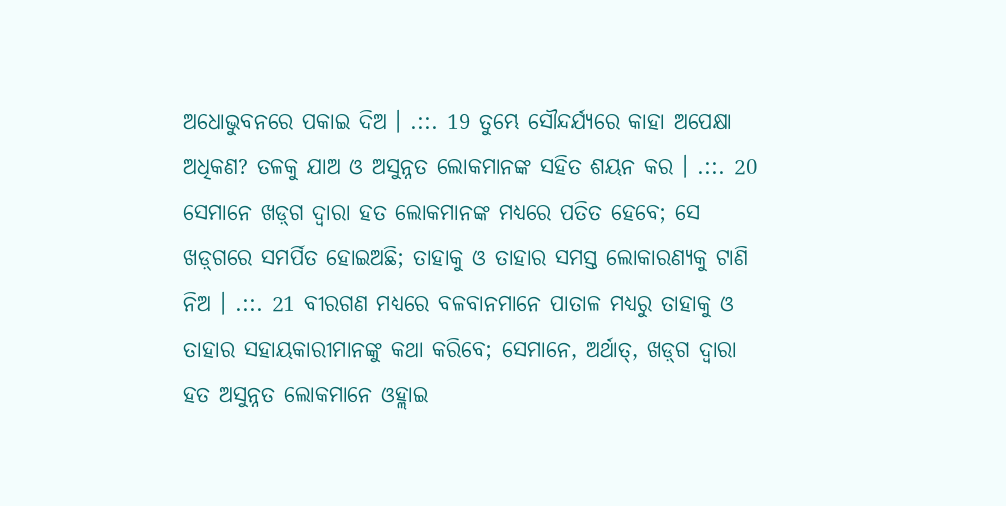ଅଧୋଭୁବନରେ ପକାଇ ଦିଅ । .::. 19 ତୁମ୍ଭେ ସୌନ୍ଦର୍ଯ୍ୟରେ କାହା ଅପେକ୍ଷା ଅଧିକଣ? ତଳକୁ ଯାଅ ଓ ଅସୁନ୍ନତ ଲୋକମାନଙ୍କ ସହିତ ଶୟନ କର । .::. 20 ସେମାନେ ଖଡ଼୍‍ଗ ଦ୍ଵାରା ହତ ଲୋକମାନଙ୍କ ମଧ୍ୟରେ ପତିତ ହେବେ; ସେ ଖଡ଼୍‍ଗରେ ସମର୍ପିତ ହୋଇଅଛି; ତାହାକୁ ଓ ତାହାର ସମସ୍ତ ଲୋକାରଣ୍ୟକୁ ଟାଣି ନିଅ । .::. 21 ବୀରଗଣ ମଧ୍ୟରେ ବଳବାନମାନେ ପାତାଳ ମଧ୍ୟରୁ ତାହାକୁ ଓ ତାହାର ସହାୟକାରୀମାନଙ୍କୁ କଥା କରିବେ; ସେମାନେ, ଅର୍ଥାତ୍, ଖଡ଼୍‍ଗ ଦ୍ଵାରା ହତ ଅସୁନ୍ନତ ଲୋକମାନେ ଓହ୍ଲାଇ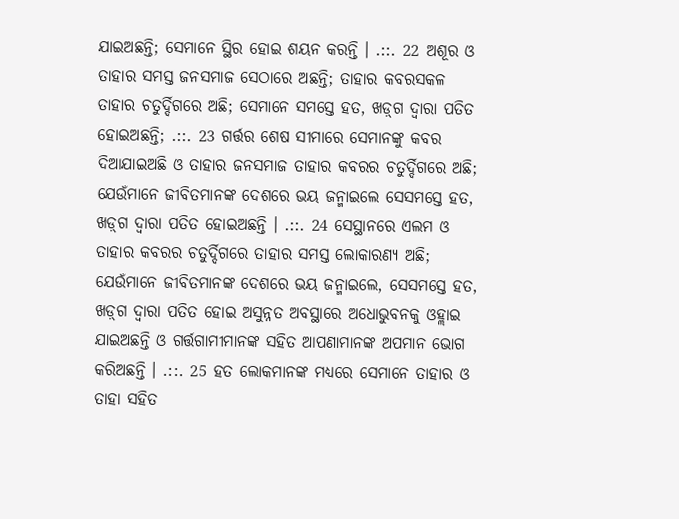ଯାଇଅଛନ୍ତି; ସେମାନେ ସ୍ଥିର ହୋଇ ଶୟନ କରନ୍ତି । .::. 22 ଅଶୂର ଓ ତାହାର ସମସ୍ତ ଜନସମାଜ ସେଠାରେ ଅଛନ୍ତି; ତାହାର କବରସକଳ ତାହାର ଚତୁର୍ଦ୍ଦିଗରେ ଅଛି; ସେମାନେ ସମସ୍ତେ ହତ, ଖଡ଼୍‍ଗ ଦ୍ଵାରା ପତିତ ହୋଇଅଛନ୍ତି; .::. 23 ଗର୍ତ୍ତର ଶେଷ ସୀମାରେ ସେମାନଙ୍କୁ କବର ଦିଆଯାଇଅଛି ଓ ତାହାର ଜନସମାଜ ତାହାର କବରର ଚତୁର୍ଦ୍ଦିଗରେ ଅଛି; ଯେଉଁମାନେ ଜୀବିତମାନଙ୍କ ଦେଶରେ ଭୟ ଜନ୍ମାଇଲେ ସେସମସ୍ତେ ହତ, ଖଡ଼୍‍ଗ ଦ୍ଵାରା ପତିତ ହୋଇଅଛନ୍ତି । .::. 24 ସେସ୍ଥାନରେ ଏଲମ ଓ ତାହାର କବରର ଚତୁର୍ଦ୍ଦିଗରେ ତାହାର ସମସ୍ତ ଲୋକାରଣ୍ୟ ଅଛି; ଯେଉଁମାନେ ଜୀବିତମାନଙ୍କ ଦେଶରେ ଭୟ ଜନ୍ମାଇଲେ, ସେସମସ୍ତେ ହତ, ଖଡ଼୍‍ଗ ଦ୍ଵାରା ପତିତ ହୋଇ ଅସୁନ୍ନତ ଅବସ୍ଥାରେ ଅଧୋଭୁବନକୁ ଓହ୍ଲାଇ ଯାଇଅଛନ୍ତି ଓ ଗର୍ତ୍ତଗାମୀମାନଙ୍କ ସହିତ ଆପଣାମାନଙ୍କ ଅପମାନ ଭୋଗ କରିଅଛନ୍ତି । .::. 25 ହତ ଲୋକମାନଙ୍କ ମଧ୍ୟରେ ସେମାନେ ତାହାର ଓ ତାହା ସହିତ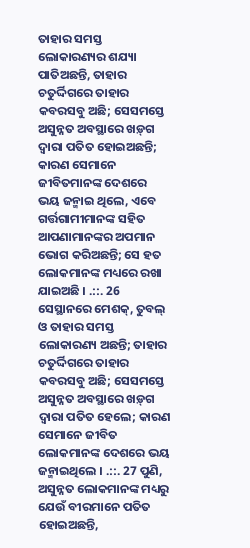ତାହାର ସମସ୍ତ ଲୋକାରଣ୍ୟର ଶଯ୍ୟା ପାତିଅଛନ୍ତି, ତାହାର ଚତୁର୍ଦ୍ଦିଗରେ ତାହାର କବରସବୁ ଅଛି; ସେସମସ୍ତେ ଅସୁନ୍ନତ ଅବସ୍ଥାରେ ଖଡ଼୍‍ଗ ଦ୍ଵାରା ପତିତ ହୋଇଅଛନ୍ତି; କାରଣ ସେମାନେ ଜୀବିତମାନଙ୍କ ଦେଶରେ ଭୟ ଜନ୍ମାଇ ଥିଲେ, ଏବେ ଗର୍ତ୍ତଗାମୀମାନଙ୍କ ସହିତ ଆପଣାମାନଙ୍କର ଅପମାନ ଭୋଗ କରିଅଛନ୍ତି; ସେ ହତ ଲୋକମାନଙ୍କ ମଧ୍ୟରେ ରଖା ଯାଇଅଛି । .::. 26 ସେସ୍ଥାନରେ ମେଶକ୍, ତୁବଲ୍ ଓ ତାହାର ସମସ୍ତ ଲୋକାରଣ୍ୟ ଅଛନ୍ତି; ତାହାର ଚତୁର୍ଦ୍ଦିଗରେ ତାହାର କବରସବୁ ଅଛି; ସେସମସ୍ତେ ଅସୁନ୍ନତ ଅବସ୍ଥାରେ ଖଡ଼୍‍ଗ ଦ୍ଵାରା ପତିତ ହେଲେ; କାରଣ ସେମାନେ ଜୀବିତ ଲୋକମାନଙ୍କ ଦେଶରେ ଭୟ ଜନ୍ମାଇଥିଲେ । .::. 27 ପୁଣି, ଅସୁନ୍ନତ ଲୋକମାନଙ୍କ ମଧ୍ୟରୁ ଯେଉଁ ବୀରମାନେ ପତିତ ହୋଇଅଛନ୍ତି,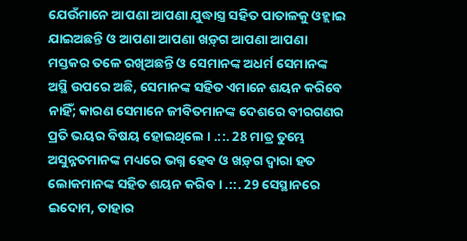ଯେଉଁମାନେ ଆପଣା ଆପଣା ଯୁଦ୍ଧାସ୍ତ୍ର ସହିତ ପାତାଳକୁ ଓହ୍ଲାଇ ଯାଇଅଛନ୍ତି ଓ ଆପଣା ଆପଣା ଖଡ଼୍‍ଗ ଆପଣା ଆପଣା ମସ୍ତକର ତଳେ ରଖିଅଛନ୍ତି ଓ ସେମାନଙ୍କ ଅଧର୍ମ ସେମାନଙ୍କ ଅସ୍ଥି ଉପରେ ଅଛି, ସେମାନଙ୍କ ସହିତ ଏମାନେ ଶୟନ କରିବେ ନାହିଁ; କାରଣ ସେମାନେ ଜୀବିତମାନଙ୍କ ଦେଶରେ ବୀରଗଣର ପ୍ରତି ଭୟର ବିଷୟ ହୋଇଥିଲେ । .::. 28 ମାତ୍ର ତୁମ୍ଭେ ଅସୁନ୍ନତମାନଙ୍କ ମଧ୍ୟରେ ଭଗ୍ନ ହେବ ଓ ଖଡ଼୍‍ଗ ଦ୍ଵାରା ହତ ଲୋକମାନଙ୍କ ସହିତ ଶୟନ କରିବ । .::. 29 ସେସ୍ଥାନରେ ଇଦୋମ, ତାହାର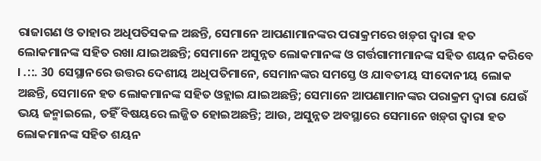ରାଜାଗଣ ଓ ତାହାର ଅଧିପତିସକଳ ଅଛନ୍ତି, ସେମାନେ ଆପଣାମାନଙ୍କର ପରାକ୍ରମରେ ଖଡ଼୍‍ଗ ଦ୍ଵାରା ହତ ଲୋକମାନଙ୍କ ସହିତ ରଖା ଯାଇଅଛନ୍ତି; ସେମାନେ ଅସୁନ୍ନତ ଲୋକମାନଙ୍କ ଓ ଗର୍ତ୍ତଗାମୀମାନଙ୍କ ସହିତ ଶୟନ କରିବେ । .::. 30 ସେସ୍ଥାନରେ ଉତ୍ତର ଦେଶୀୟ ଅଧିପତିମାନେ, ସେମାନଙ୍କର ସମସ୍ତେ ଓ ଯାବତୀୟ ସୀଦୋନୀୟ ଲୋକ ଅଛନ୍ତି, ସେମାନେ ହତ ଲୋକମାନଙ୍କ ସହିତ ଓହ୍ଲାଇ ଯାଇଅଛନ୍ତି; ସେମାନେ ଆପଣାମାନଙ୍କର ପରାକ୍ରମ ଦ୍ଵାରା ଯେଉଁ ଭୟ ଜନ୍ମାଇଲେ, ତହିଁ ବିଷୟରେ ଲଜ୍ଜିତ ହୋଇଅଛନ୍ତି; ଆଉ, ଅସୁନ୍ନତ ଅବସ୍ଥାରେ ସେମାନେ ଖଡ଼୍‍ଗ ଦ୍ଵାରା ହତ ଲୋକମାନଙ୍କ ସହିତ ଶୟନ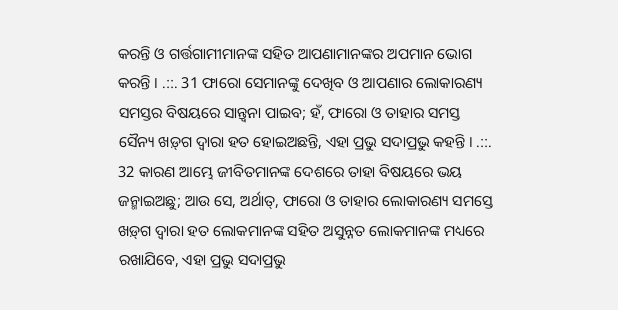କରନ୍ତି ଓ ଗର୍ତ୍ତଗାମୀମାନଙ୍କ ସହିତ ଆପଣାମାନଙ୍କର ଅପମାନ ଭୋଗ କରନ୍ତି । .::. 31 ଫାରୋ ସେମାନଙ୍କୁ ଦେଖିବ ଓ ଆପଣାର ଲୋକାରଣ୍ୟ ସମସ୍ତର ବିଷୟରେ ସାନ୍ତ୍ଵନା ପାଇବ; ହଁ, ଫାରୋ ଓ ତାହାର ସମସ୍ତ ସୈନ୍ୟ ଖଡ଼୍‍ଗ ଦ୍ଵାରା ହତ ହୋଇଅଛନ୍ତି, ଏହା ପ୍ରଭୁ ସଦାପ୍ରଭୁ କହନ୍ତି । .::. 32 କାରଣ ଆମ୍ଭେ ଜୀବିତମାନଙ୍କ ଦେଶରେ ତାହା ବିଷୟରେ ଭୟ ଜନ୍ମାଇଅଛୁ; ଆଉ ସେ, ଅର୍ଥାତ୍, ଫାରୋ ଓ ତାହାର ଲୋକାରଣ୍ୟ ସମସ୍ତେ ଖଡ଼୍‍ଗ ଦ୍ଵାରା ହତ ଲୋକମାନଙ୍କ ସହିତ ଅସୁନ୍ନତ ଲୋକମାନଙ୍କ ମଧ୍ୟରେ ରଖାଯିବେ, ଏହା ପ୍ରଭୁ ସଦାପ୍ରଭୁ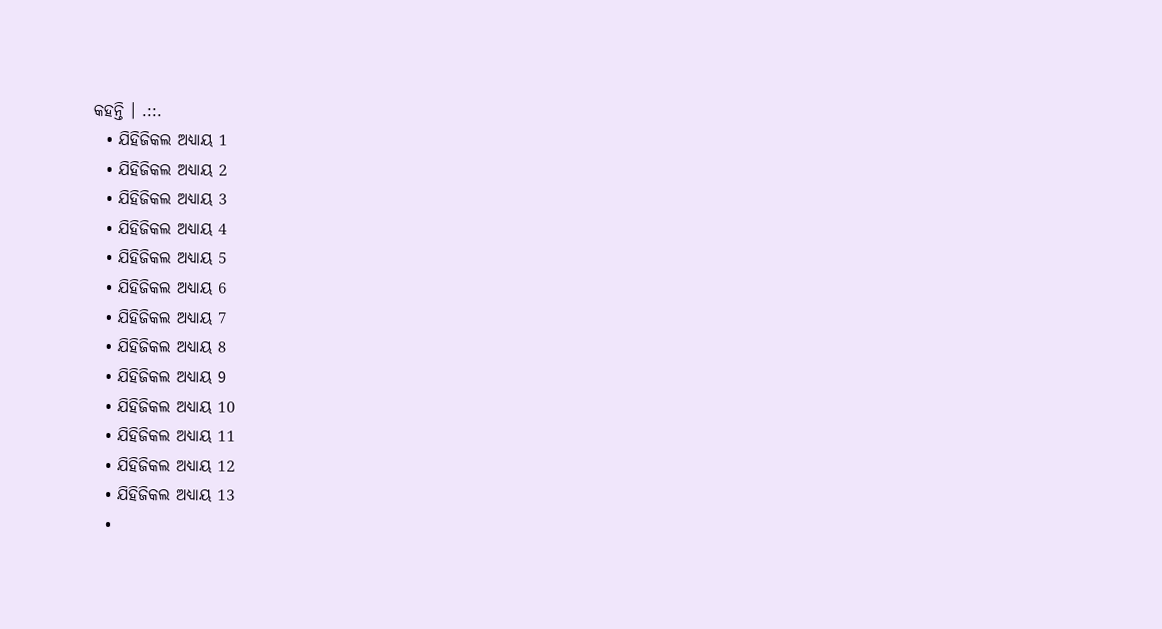କହନ୍ତି । .::.
  • ଯିହିଜିକଲ ଅଧ୍ୟାୟ 1
  • ଯିହିଜିକଲ ଅଧ୍ୟାୟ 2
  • ଯିହିଜିକଲ ଅଧ୍ୟାୟ 3
  • ଯିହିଜିକଲ ଅଧ୍ୟାୟ 4
  • ଯିହିଜିକଲ ଅଧ୍ୟାୟ 5
  • ଯିହିଜିକଲ ଅଧ୍ୟାୟ 6
  • ଯିହିଜିକଲ ଅଧ୍ୟାୟ 7
  • ଯିହିଜିକଲ ଅଧ୍ୟାୟ 8
  • ଯିହିଜିକଲ ଅଧ୍ୟାୟ 9
  • ଯିହିଜିକଲ ଅଧ୍ୟାୟ 10
  • ଯିହିଜିକଲ ଅଧ୍ୟାୟ 11
  • ଯିହିଜିକଲ ଅଧ୍ୟାୟ 12
  • ଯିହିଜିକଲ ଅଧ୍ୟାୟ 13
  •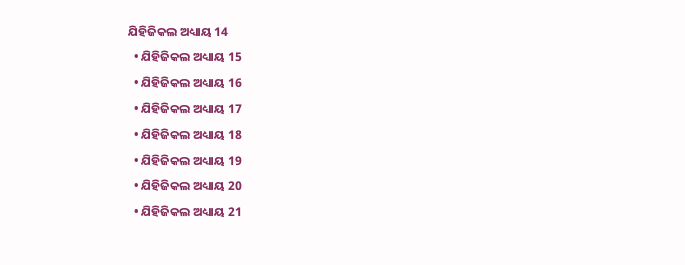ଯିହିଜିକଲ ଅଧ୍ୟାୟ 14
  • ଯିହିଜିକଲ ଅଧ୍ୟାୟ 15
  • ଯିହିଜିକଲ ଅଧ୍ୟାୟ 16
  • ଯିହିଜିକଲ ଅଧ୍ୟାୟ 17
  • ଯିହିଜିକଲ ଅଧ୍ୟାୟ 18
  • ଯିହିଜିକଲ ଅଧ୍ୟାୟ 19
  • ଯିହିଜିକଲ ଅଧ୍ୟାୟ 20
  • ଯିହିଜିକଲ ଅଧ୍ୟାୟ 21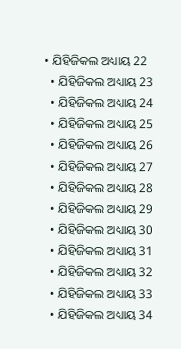• ଯିହିଜିକଲ ଅଧ୍ୟାୟ 22
  • ଯିହିଜିକଲ ଅଧ୍ୟାୟ 23
  • ଯିହିଜିକଲ ଅଧ୍ୟାୟ 24
  • ଯିହିଜିକଲ ଅଧ୍ୟାୟ 25
  • ଯିହିଜିକଲ ଅଧ୍ୟାୟ 26
  • ଯିହିଜିକଲ ଅଧ୍ୟାୟ 27
  • ଯିହିଜିକଲ ଅଧ୍ୟାୟ 28
  • ଯିହିଜିକଲ ଅଧ୍ୟାୟ 29
  • ଯିହିଜିକଲ ଅଧ୍ୟାୟ 30
  • ଯିହିଜିକଲ ଅଧ୍ୟାୟ 31
  • ଯିହିଜିକଲ ଅଧ୍ୟାୟ 32
  • ଯିହିଜିକଲ ଅଧ୍ୟାୟ 33
  • ଯିହିଜିକଲ ଅଧ୍ୟାୟ 34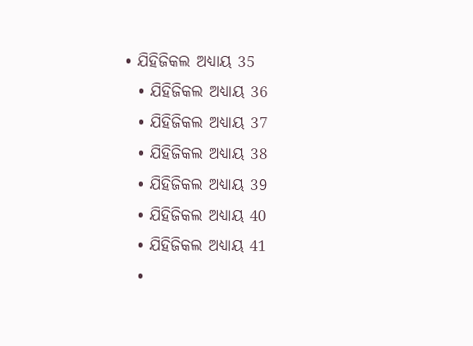• ଯିହିଜିକଲ ଅଧ୍ୟାୟ 35
  • ଯିହିଜିକଲ ଅଧ୍ୟାୟ 36
  • ଯିହିଜିକଲ ଅଧ୍ୟାୟ 37
  • ଯିହିଜିକଲ ଅଧ୍ୟାୟ 38
  • ଯିହିଜିକଲ ଅଧ୍ୟାୟ 39
  • ଯିହିଜିକଲ ଅଧ୍ୟାୟ 40
  • ଯିହିଜିକଲ ଅଧ୍ୟାୟ 41
  •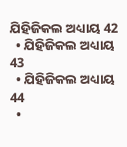ଯିହିଜିକଲ ଅଧ୍ୟାୟ 42
  • ଯିହିଜିକଲ ଅଧ୍ୟାୟ 43
  • ଯିହିଜିକଲ ଅଧ୍ୟାୟ 44
  •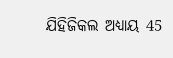ଯିହିଜିକଲ ଅଧ୍ୟାୟ 45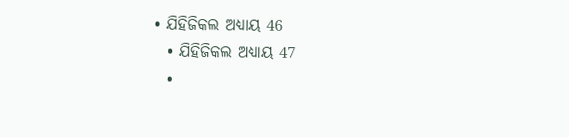• ଯିହିଜିକଲ ଅଧ୍ୟାୟ 46
  • ଯିହିଜିକଲ ଅଧ୍ୟାୟ 47
  •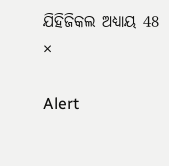ଯିହିଜିକଲ ଅଧ୍ୟାୟ 48
×

Alert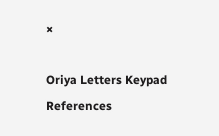×

Oriya Letters Keypad References